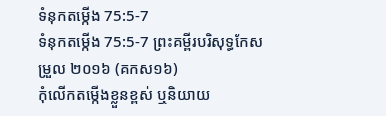ទំនុកតម្កើង 75:5-7
ទំនុកតម្កើង 75:5-7 ព្រះគម្ពីរបរិសុទ្ធកែសម្រួល ២០១៦ (គកស១៦)
កុំលើកតម្កើងខ្លួនខ្ពស់ ឬនិយាយ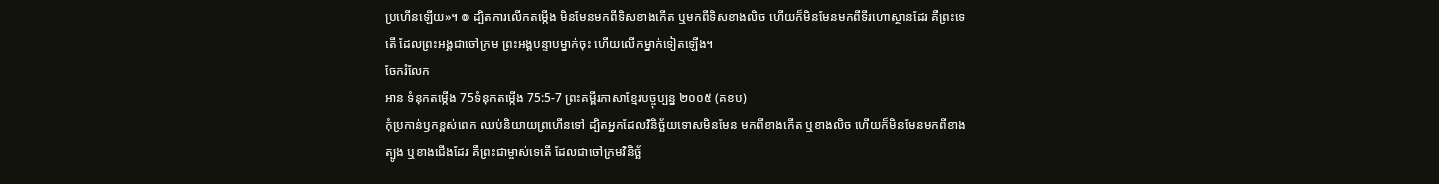ប្រហើនឡើយ»។ ៙ ដ្បិតការលើកតម្កើង មិនមែនមកពីទិសខាងកើត ឬមកពីទិសខាងលិច ហើយក៏មិនមែនមកពីទីរហោស្ថានដែរ គឺព្រះទេតើ ដែលព្រះអង្គជាចៅក្រម ព្រះអង្គបន្ទាបម្នាក់ចុះ ហើយលើកម្នាក់ទៀតឡើង។
ចែករំលែក
អាន ទំនុកតម្កើង 75ទំនុកតម្កើង 75:5-7 ព្រះគម្ពីរភាសាខ្មែរបច្ចុប្បន្ន ២០០៥ (គខប)
កុំប្រកាន់ឫកខ្ពស់ពេក ឈប់និយាយព្រហើនទៅ ដ្បិតអ្នកដែលវិនិច្ឆ័យទោសមិនមែន មកពីខាងកើត ឬខាងលិច ហើយក៏មិនមែនមកពីខាងត្បូង ឬខាងជើងដែរ គឺព្រះជាម្ចាស់ទេតើ ដែលជាចៅក្រមវិនិច្ឆ័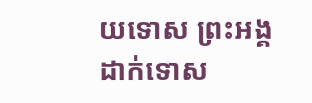យទោស ព្រះអង្គដាក់ទោស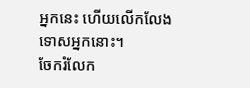អ្នកនេះ ហើយលើកលែងទោសអ្នកនោះ។
ចែករំលែក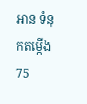អាន ទំនុកតម្កើង 75